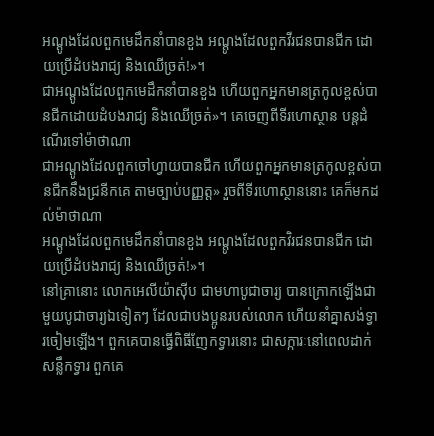អណ្ដូងដែលពួកមេដឹកនាំបានខួង អណ្ដូងដែលពួកវីរជនបានជីក ដោយប្រើដំបងរាជ្យ និងឈើច្រត់!»។
ជាអណ្តូងដែលពួកមេដឹកនាំបានខួង ហើយពួកអ្នកមានត្រកូលខ្ពស់បានជីកដោយដំបងរាជ្យ និងឈើច្រត់»។ គេចេញពីទីរហោស្ថាន បន្តដំណើរទៅម៉ាថាណា
ជាអណ្តូងដែលពួកចៅហ្វាយបានជីក ហើយពួកអ្នកមានត្រកូលខ្ពស់បានជីកនឹងជ្រនីកគេ តាមច្បាប់បញ្ញត្ត» រួចពីទីរហោស្ថាននោះ គេក៏មកដល់ម៉ាថាណា
អណ្តូងដែលពួកមេដឹកនាំបានខួង អណ្តូងដែលពួកវិរជនបានជីក ដោយប្រើដំបងរាជ្យ និងឈើច្រត់!»។
នៅគ្រានោះ លោកអេលីយ៉ាស៊ីប ជាមហាបូជាចារ្យ បានក្រោកឡើងជាមួយបូជាចារ្យឯទៀតៗ ដែលជាបងប្អូនរបស់លោក ហើយនាំគ្នាសង់ទ្វារចៀមឡើង។ ពួកគេបានធ្វើពិធីញែកទ្វារនោះ ជាសក្ការៈនៅពេលដាក់សន្លឹកទ្វារ ពួកគេ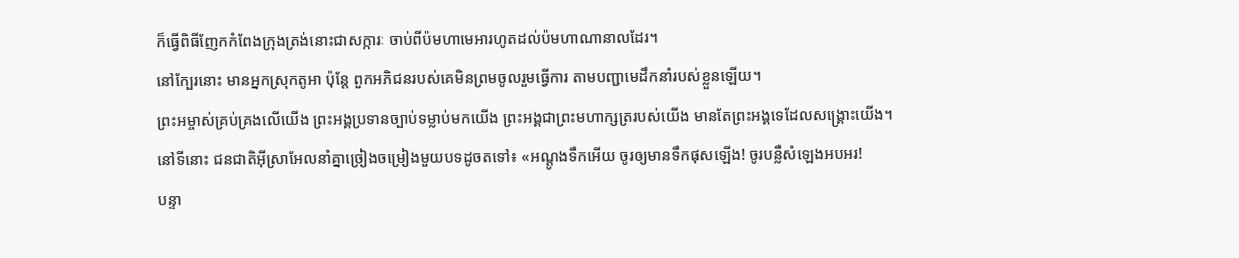ក៏ធ្វើពិធីញែកកំពែងក្រុងត្រង់នោះជាសក្ការៈ ចាប់ពីប៉មហាមេអារហូតដល់ប៉មហាណានាលដែរ។
នៅក្បែរនោះ មានអ្នកស្រុកតូអា ប៉ុន្តែ ពួកអភិជនរបស់គេមិនព្រមចូលរួមធ្វើការ តាមបញ្ជាមេដឹកនាំរបស់ខ្លួនឡើយ។
ព្រះអម្ចាស់គ្រប់គ្រងលើយើង ព្រះអង្គប្រទានច្បាប់ទម្លាប់មកយើង ព្រះអង្គជាព្រះមហាក្សត្ររបស់យើង មានតែព្រះអង្គទេដែលសង្គ្រោះយើង។
នៅទីនោះ ជនជាតិអ៊ីស្រាអែលនាំគ្នាច្រៀងចម្រៀងមួយបទដូចតទៅ៖ «អណ្ដូងទឹកអើយ ចូរឲ្យមានទឹកផុសឡើង! ចូរបន្លឺសំឡេងអបអរ!
បន្ទា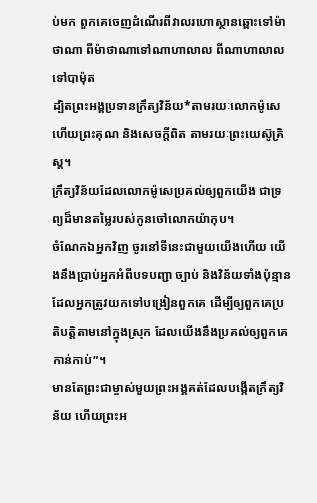ប់មក ពួកគេចេញដំណើរពីវាលរហោស្ថានឆ្ពោះទៅម៉ាថាណា ពីម៉ាថាណាទៅណាហាលាល ពីណាហាលាលទៅបាម៉ុត
ដ្បិតព្រះអង្គប្រទានក្រឹត្យវិន័យ*តាមរយៈលោកម៉ូសេ ហើយព្រះគុណ និងសេចក្ដីពិត តាមរយៈព្រះយេស៊ូគ្រិស្ត។
ក្រឹត្យវិន័យដែលលោកម៉ូសេប្រគល់ឲ្យពួកយើង ជាទ្រព្យដ៏មានតម្លៃរបស់កូនចៅលោកយ៉ាកុប។
ចំណែកឯអ្នកវិញ ចូរនៅទីនេះជាមួយយើងហើយ យើងនឹងប្រាប់អ្នកអំពីបទបញ្ជា ច្បាប់ និងវិន័យទាំងប៉ុន្មាន ដែលអ្នកត្រូវយកទៅបង្រៀនពួកគេ ដើម្បីឲ្យពួកគេប្រតិបត្តិតាមនៅក្នុងស្រុក ដែលយើងនឹងប្រគល់ឲ្យពួកគេកាន់កាប់”។
មានតែព្រះជាម្ចាស់មួយព្រះអង្គគត់ដែលបង្កើតក្រឹត្យវិន័យ ហើយព្រះអ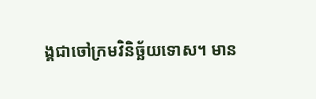ង្គជាចៅក្រមវិនិច្ឆ័យទោស។ មាន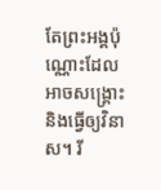តែព្រះអង្គប៉ុណ្ណោះដែលអាចសង្គ្រោះ និងធ្វើឲ្យវិនាស។ រី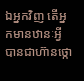ឯអ្នកវិញ តើអ្នកមានឋានៈអ្វីបានជាហ៊ានថ្កោ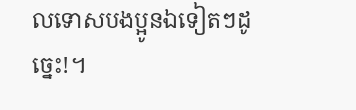លទោសបងប្អូនឯទៀតៗដូច្នេះ!។